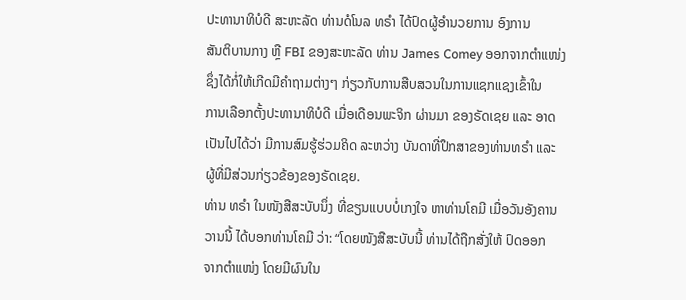ປະທານາທິບໍດີ ສະຫະລັດ ທ່ານດໍໂນລ ທຣຳ ໄດ້ປົດຜູ້ອຳນວຍການ ອົງການ
ສັນຕິບານກາງ ຫຼື FBI ຂອງສະຫະລັດ ທ່ານ James Comey ອອກຈາກຕຳແໜ່ງ
ຊຶ່ງໄດ້ກໍ່ໃຫ້ເກີດມີຄຳຖາມຕ່າງໆ ກ່ຽວກັບການສືບສວນໃນການແຊກແຊງເຂົ້າໃນ
ການເລືອກຕັ້ງປະທານາທິບໍດີ ເມື່ອເດືອນພະຈິກ ຜ່ານມາ ຂອງຣັດເຊຍ ແລະ ອາດ
ເປັນໄປໄດ້ວ່າ ມີການສົມຮູ້ຮ່ວມຄິດ ລະຫວ່າງ ບັນດາທີ່ປຶກສາຂອງທ່ານທຣຳ ແລະ
ຜູ້ທີ່ມີສ່ວນກ່ຽວຂ້ອງຂອງຣັດເຊຍ.
ທ່ານ ທຣຳ ໃນໜັງສືສະບັບນຶ່ງ ທີ່ຂຽນແບບບໍ່ເກງໃຈ ຫາທ່ານໂຄມີ ເມື່ອວັນອັງຄານ
ວານນີ້ ໄດ້ບອກທ່ານໂຄມີ ວ່າ: “ໂດຍໜັງສືສະບັບນີ້ ທ່ານໄດ້ຖືກສັ່ງໃຫ້ ປົດອອກ
ຈາກຕຳແໜ່ງ ໂດຍມີຜົນໃນ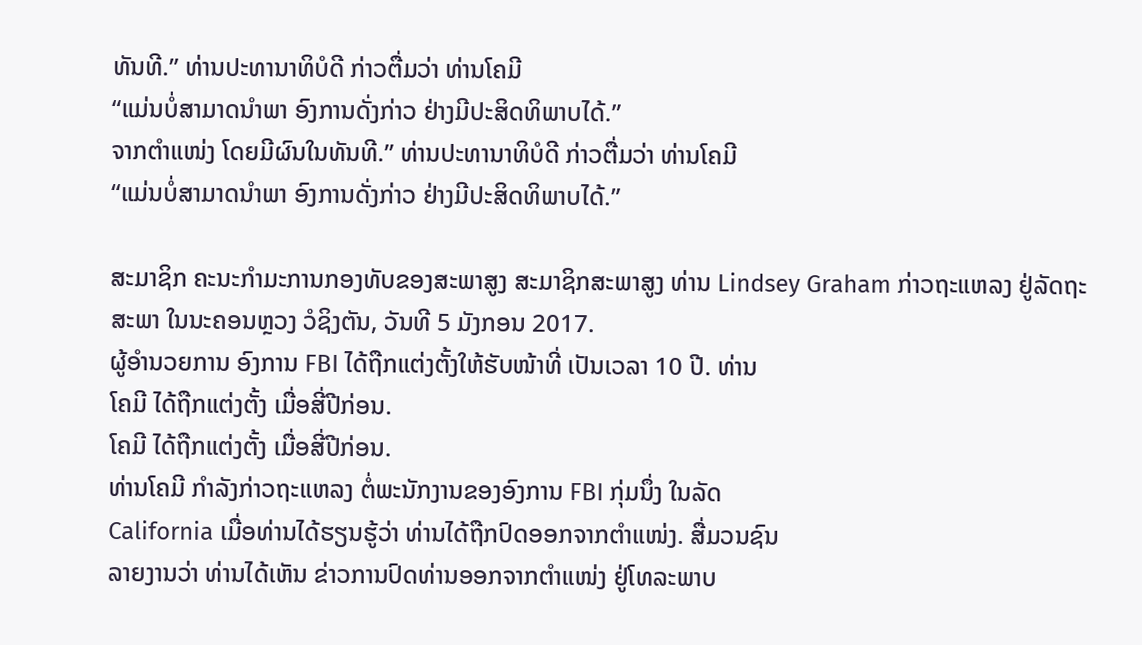ທັນທີ.” ທ່ານປະທານາທິບໍດີ ກ່າວຕື່ມວ່າ ທ່ານໂຄມີ
“ແມ່ນບໍ່ສາມາດນຳພາ ອົງການດັ່ງກ່າວ ຢ່າງມີປະສິດທິພາບໄດ້.”
ຈາກຕຳແໜ່ງ ໂດຍມີຜົນໃນທັນທີ.” ທ່ານປະທານາທິບໍດີ ກ່າວຕື່ມວ່າ ທ່ານໂຄມີ
“ແມ່ນບໍ່ສາມາດນຳພາ ອົງການດັ່ງກ່າວ ຢ່າງມີປະສິດທິພາບໄດ້.”

ສະມາຊິກ ຄະນະກຳມະການກອງທັບຂອງສະພາສູງ ສະມາຊິກສະພາສູງ ທ່ານ Lindsey Graham ກ່າວຖະແຫລງ ຢູ່ລັດຖະສະພາ ໃນນະຄອນຫຼວງ ວໍຊິງຕັນ, ວັນທີ 5 ມັງກອນ 2017.
ຜູ້ອຳນວຍການ ອົງການ FBI ໄດ້ຖືກແຕ່ງຕັ້ງໃຫ້ຮັບໜ້າທີ່ ເປັນເວລາ 10 ປີ. ທ່ານ
ໂຄມີ ໄດ້ຖືກແຕ່ງຕັ້ງ ເມື່ອສີ່ປີກ່ອນ.
ໂຄມີ ໄດ້ຖືກແຕ່ງຕັ້ງ ເມື່ອສີ່ປີກ່ອນ.
ທ່ານໂຄມີ ກຳລັງກ່າວຖະແຫລງ ຕໍ່ພະນັກງານຂອງອົງການ FBI ກຸ່ມນຶ່ງ ໃນລັດ
California ເມື່ອທ່ານໄດ້ຮຽນຮູ້ວ່າ ທ່ານໄດ້ຖືກປົດອອກຈາກຕຳແໜ່ງ. ສື່ມວນຊົນ
ລາຍງານວ່າ ທ່ານໄດ້ເຫັນ ຂ່າວການປົດທ່ານອອກຈາກຕຳແໜ່ງ ຢູ່ໂທລະພາບ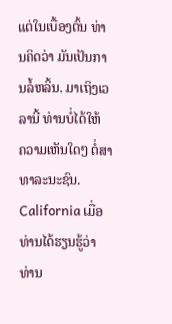ແຕ່ໃນເບື້ອງຕົ້ນ ທ່ານຄິດວ່າ ມັນເປັນການລໍ້ຫລິ້ນ. ມາເຖິງເວລານີ້ ທ່ານບໍ່ໄດ້ໃຫ້
ຄວາມເຫັນໃດໆ ຕໍ່ສາທາລະນະຊົນ.
California ເມື່ອທ່ານໄດ້ຮຽນຮູ້ວ່າ ທ່ານ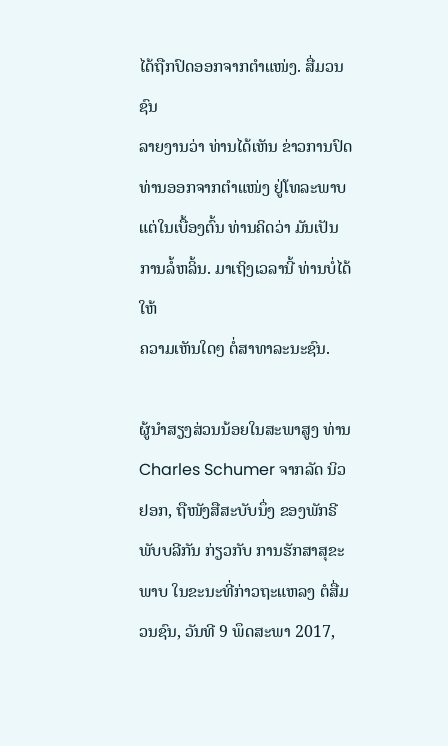ໄດ້ຖືກປົດອອກຈາກຕຳແໜ່ງ. ສື່ມວນຊົນ
ລາຍງານວ່າ ທ່ານໄດ້ເຫັນ ຂ່າວການປົດທ່ານອອກຈາກຕຳແໜ່ງ ຢູ່ໂທລະພາບ ແຕ່ໃນເບື້ອງຕົ້ນ ທ່ານຄິດວ່າ ມັນເປັນການລໍ້ຫລິ້ນ. ມາເຖິງເວລານີ້ ທ່ານບໍ່ໄດ້ໃຫ້
ຄວາມເຫັນໃດໆ ຕໍ່ສາທາລະນະຊົນ.

ຜູ້ນຳສຽງສ່ວນນ້ອຍໃນສະພາສູງ ທ່ານ Charles Schumer ຈາກລັດ ນິວຢອກ, ຖືໜັງສືສະບັບນຶ່ງ ຂອງພັກຣີພັບບລີກັນ ກ່ຽວກັບ ການຮັກສາສຸຂະພາບ ໃນຂະນະທີ່ກ່າວຖະແຫລງ ຕໍສື່ມວນຊົນ, ວັນທີ 9 ພຶດສະພາ 2017,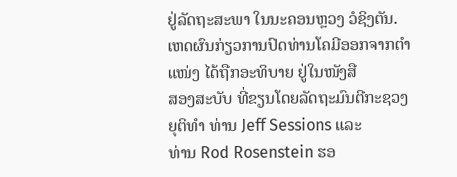ຢູ່ລັດຖະສະພາ ໃນນະຄອນຫຼວງ ວໍຊິງຕັນ.
ເຫດຜົນກ່ຽວການປົດທ່ານໂຄມີອອກຈາກຕຳແໜ່ງ ໄດ້ຖືກອະທິບາຍ ຢູ່ໃນໜັງສື
ສອງສະບັບ ທີ່ຂຽນໂດຍລັດຖະມົນຕີກະຊວງຍຸຕິທຳ ທ່ານ Jeff Sessions ແລະ
ທ່ານ Rod Rosenstein ຮອ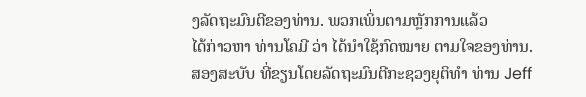ງລັດຖະມົນຕີຂອງທ່ານ. ພວກເພິ່ນຕາມຫຼັກການແລ້ວ
ໄດ້ກ່າວຫາ ທ່ານໂຄມີ ວ່າ ໄດ້ນຳໃຊ້ກົດໝາຍ ຕາມໃຈຂອງທ່ານ.
ສອງສະບັບ ທີ່ຂຽນໂດຍລັດຖະມົນຕີກະຊວງຍຸຕິທຳ ທ່ານ Jeff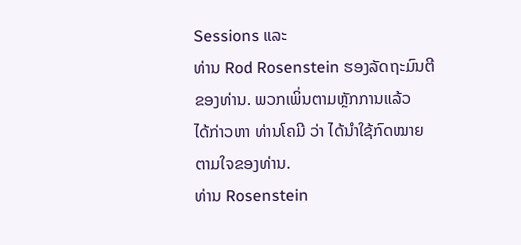Sessions ແລະ
ທ່ານ Rod Rosenstein ຮອງລັດຖະມົນຕີຂອງທ່ານ. ພວກເພິ່ນຕາມຫຼັກການແລ້ວ
ໄດ້ກ່າວຫາ ທ່ານໂຄມີ ວ່າ ໄດ້ນຳໃຊ້ກົດໝາຍ ຕາມໃຈຂອງທ່ານ.
ທ່ານ Rosenstein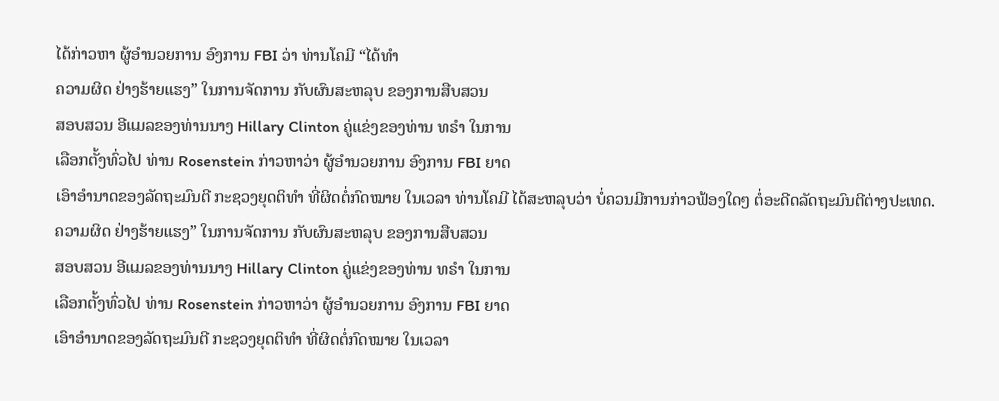ໄດ້ກ່າວຫາ ຜູ້ອຳນວຍການ ອົງການ FBI ວ່າ ທ່ານໂຄມີ “ໄດ້ທຳ
ຄວາມຜິດ ຢ່າງຮ້າຍແຮງ” ໃນການຈັດການ ກັບຜົນສະຫລຸບ ຂອງການສືບສວນ
ສອບສວນ ອີແມລຂອງທ່ານນາງ Hillary Clinton ຄູ່ແຂ່ງຂອງທ່ານ ທຣຳ ໃນການ
ເລືອກຕັ້ງທົ່ວໄປ ທ່ານ Rosenstein ກ່າວຫາວ່າ ຜູ້ອຳນວຍການ ອົງການ FBI ຍາດ
ເອົາອຳນາດຂອງລັດຖະມົນຕີ ກະຊວງຍຸດຕິທຳ ທີ່ຜິດຕໍ່ກົດໝາຍ ໃນເວລາ ທ່ານໂຄມີ ໄດ້ສະຫລຸບວ່າ ບໍ່ຄວນມີການກ່າວຟ້ອງໃດໆ ຕໍ່ອະດີດລັດຖະມົນຕີຕ່າງປະເທດ.
ຄວາມຜິດ ຢ່າງຮ້າຍແຮງ” ໃນການຈັດການ ກັບຜົນສະຫລຸບ ຂອງການສືບສວນ
ສອບສວນ ອີແມລຂອງທ່ານນາງ Hillary Clinton ຄູ່ແຂ່ງຂອງທ່ານ ທຣຳ ໃນການ
ເລືອກຕັ້ງທົ່ວໄປ ທ່ານ Rosenstein ກ່າວຫາວ່າ ຜູ້ອຳນວຍການ ອົງການ FBI ຍາດ
ເອົາອຳນາດຂອງລັດຖະມົນຕີ ກະຊວງຍຸດຕິທຳ ທີ່ຜິດຕໍ່ກົດໝາຍ ໃນເວລາ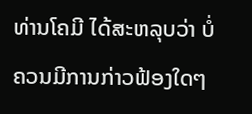ທ່ານໂຄມີ ໄດ້ສະຫລຸບວ່າ ບໍ່ຄວນມີການກ່າວຟ້ອງໃດໆ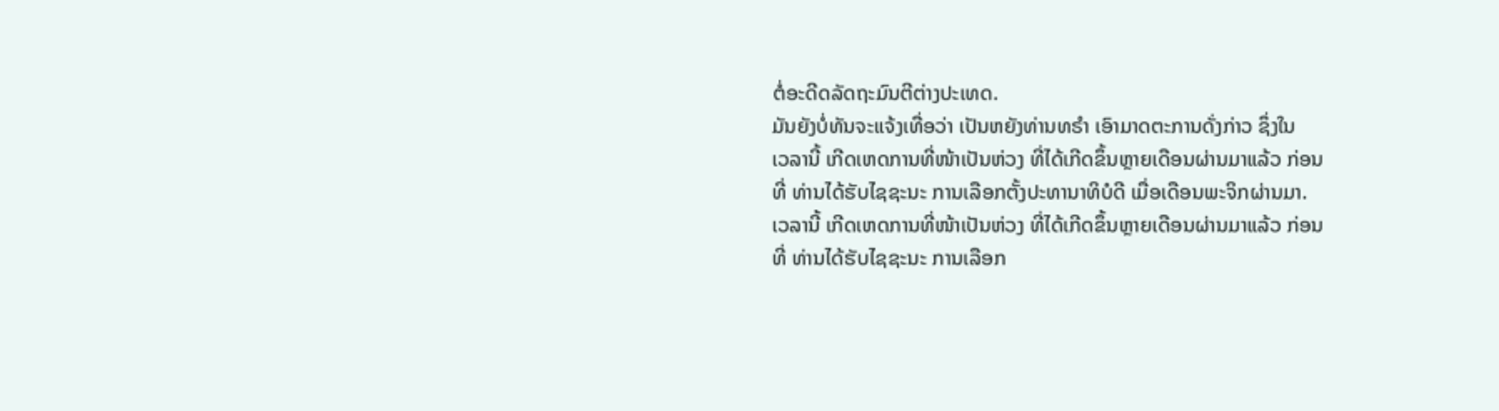ຕໍ່ອະດີດລັດຖະມົນຕີຕ່າງປະເທດ.
ມັນຍັງບໍ່ທັນຈະແຈ້ງເທື່ອວ່າ ເປັນຫຍັງທ່ານທຣຳ ເອົາມາດຕະການດັ່ງກ່າວ ຊຶ່ງໃນ
ເວລານີ້ ເກີດເຫດການທີ່ໜ້າເປັນຫ່ວງ ທີ່ໄດ້ເກີດຂຶ້ນຫຼາຍເດືອນຜ່ານມາແລ້ວ ກ່ອນ
ທີ່ ທ່ານໄດ້ຮັບໄຊຊະນະ ການເລືອກຕັ້ງປະທານາທິບໍດີ ເມື່ອເດືອນພະຈິກຜ່ານມາ.
ເວລານີ້ ເກີດເຫດການທີ່ໜ້າເປັນຫ່ວງ ທີ່ໄດ້ເກີດຂຶ້ນຫຼາຍເດືອນຜ່ານມາແລ້ວ ກ່ອນ
ທີ່ ທ່ານໄດ້ຮັບໄຊຊະນະ ການເລືອກ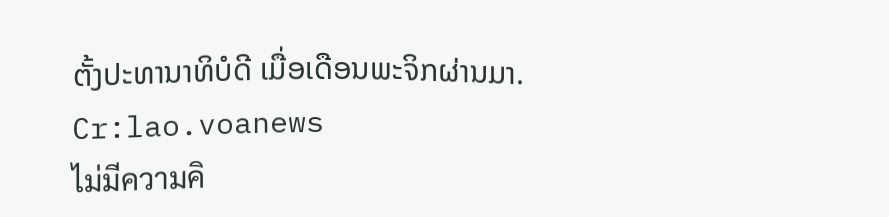ຕັ້ງປະທານາທິບໍດີ ເມື່ອເດືອນພະຈິກຜ່ານມາ.
Cr:lao.voanews
ไม่มีความคิ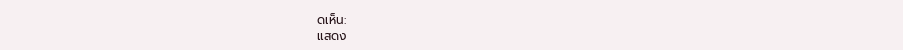ดเห็น:
แสดง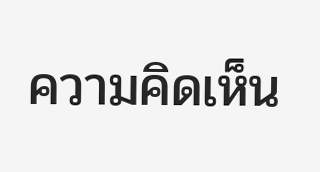ความคิดเห็น